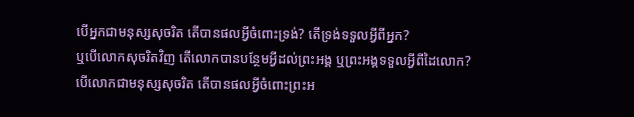បើអ្នកជាមនុស្សសុចរិត តើបានផលអ្វីចំពោះទ្រង់? តើទ្រង់ទទួលអ្វីពីអ្នក?
ឬបើលោកសុចរិតវិញ តើលោកបានបន្ថែមអ្វីដល់ព្រះអង្គ ឬព្រះអង្គទទួលអ្វីពីដៃលោក?
បើលោកជាមនុស្សសុចរិត តើបានផលអ្វីចំពោះព្រះអ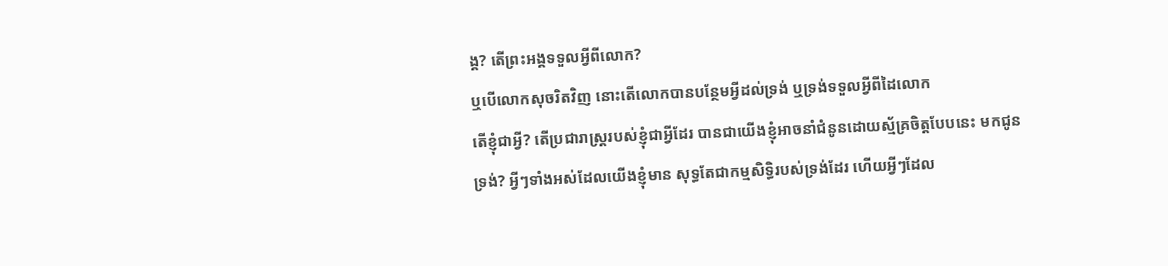ង្គ? តើព្រះអង្គទទួលអ្វីពីលោក?
ឬបើលោកសុចរិតវិញ នោះតើលោកបានបន្ថែមអ្វីដល់ទ្រង់ ឬទ្រង់ទទួលអ្វីពីដៃលោក
តើខ្ញុំជាអ្វី? តើប្រជារាស្ត្ររបស់ខ្ញុំជាអ្វីដែរ បានជាយើងខ្ញុំអាចនាំជំនូនដោយស្ម័គ្រចិត្តបែបនេះ មកជូនទ្រង់? អ្វីៗទាំងអស់ដែលយើងខ្ញុំមាន សុទ្ធតែជាកម្មសិទ្ធិរបស់ទ្រង់ដែរ ហើយអ្វីៗដែល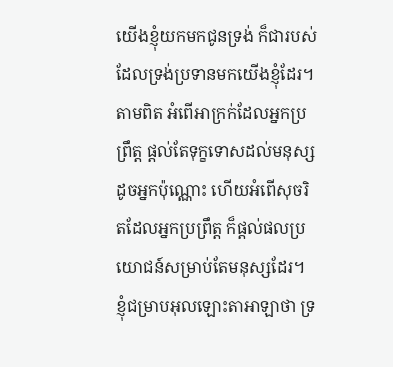យើងខ្ញុំយកមកជូនទ្រង់ ក៏ជារបស់ដែលទ្រង់ប្រទានមកយើងខ្ញុំដែរ។
តាមពិត អំពើអាក្រក់ដែលអ្នកប្រព្រឹត្ត ផ្ដល់តែទុក្ខទោសដល់មនុស្សដូចអ្នកប៉ុណ្ណោះ ហើយអំពើសុចរិតដែលអ្នកប្រព្រឹត្ត ក៏ផ្ដល់ផលប្រយោជន៍សម្រាប់តែមនុស្សដែរ។
ខ្ញុំជម្រាបអុលឡោះតាអាឡាថា ទ្រ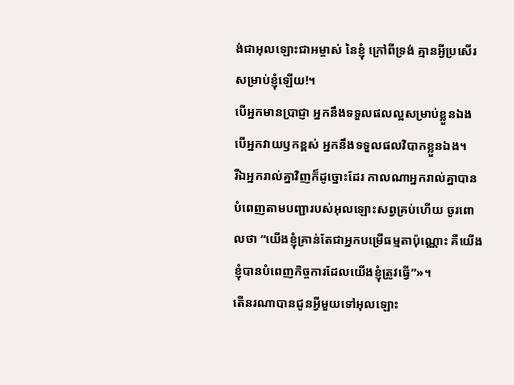ង់ជាអុលឡោះជាអម្ចាស់ នៃខ្ញុំ ក្រៅពីទ្រង់ គ្មានអ្វីប្រសើរសម្រាប់ខ្ញុំឡើយ!។
បើអ្នកមានប្រាជ្ញា អ្នកនឹងទទួលផលល្អសម្រាប់ខ្លួនឯង បើអ្នកវាយឫកខ្ពស់ អ្នកនឹងទទួលផលវិបាកខ្លួនឯង។
រីឯអ្នករាល់គ្នាវិញក៏ដូច្នោះដែរ កាលណាអ្នករាល់គ្នាបានបំពេញតាមបញ្ជារបស់អុលឡោះសព្វគ្រប់ហើយ ចូរពោលថា “យើងខ្ញុំគ្រាន់តែជាអ្នកបម្រើធម្មតាប៉ុណ្ណោះ គឺយើងខ្ញុំបានបំពេញកិច្ចការដែលយើងខ្ញុំត្រូវធ្វើ”»។
តើនរណាបានជូនអ្វីមួយទៅអុលឡោះ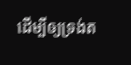ដើម្បីឲ្យទ្រង់ត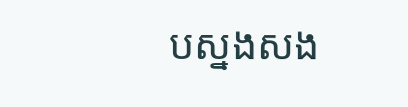បស្នងសង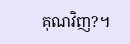គុណវិញ?។